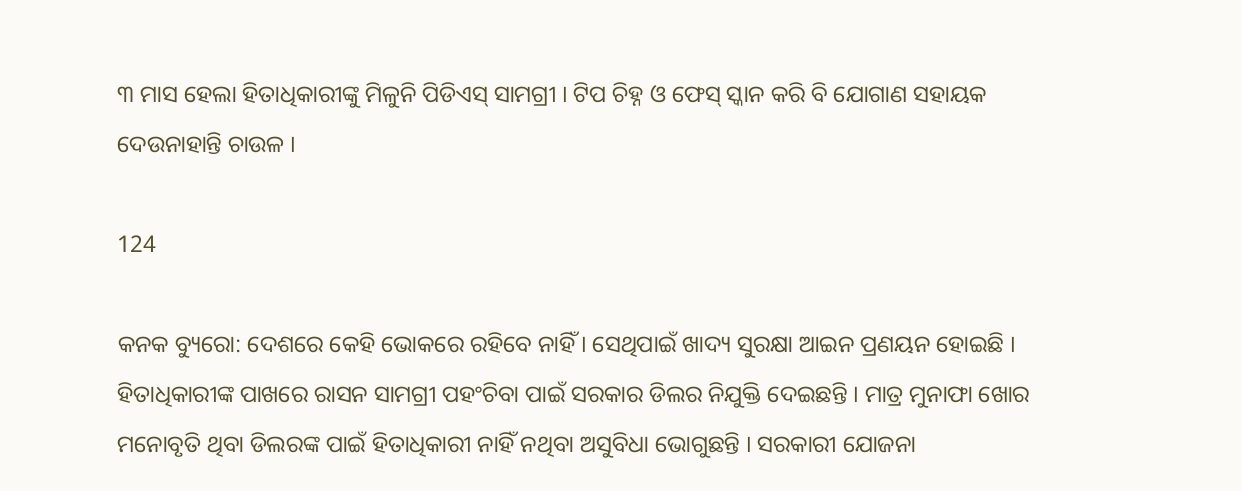୩ ମାସ ହେଲା ହିତାଧିକାରୀଙ୍କୁ ମିଳୁନି ପିଡିଏସ୍ ସାମଗ୍ରୀ । ଟିପ ଚିହ୍ନ ଓ ଫେସ୍ ସ୍କାନ କରି ବି ଯୋଗାଣ ସହାୟକ ଦେଉନାହାନ୍ତି ଚାଉଳ ।

124

କନକ ବ୍ୟୁରୋ: ଦେଶରେ କେହି ଭୋକରେ ରହିବେ ନାହିଁ । ସେଥିପାଇଁ ଖାଦ୍ୟ ସୁରକ୍ଷା ଆଇନ ପ୍ରଣୟନ ହୋଇଛି । ହିତାଧିକାରୀଙ୍କ ପାଖରେ ରାସନ ସାମଗ୍ରୀ ପହଂଚିବା ପାଇଁ ସରକାର ଡିଲର ନିଯୁକ୍ତି ଦେଇଛନ୍ତି । ମାତ୍ର ମୁନାଫା ଖୋର ମନୋବୃତି ଥିବା ଡିଲରଙ୍କ ପାଇଁ ହିତାଧିକାରୀ ନାହିଁ ନଥିବା ଅସୁବିଧା ଭୋଗୁଛନ୍ତି । ସରକାରୀ ଯୋଜନା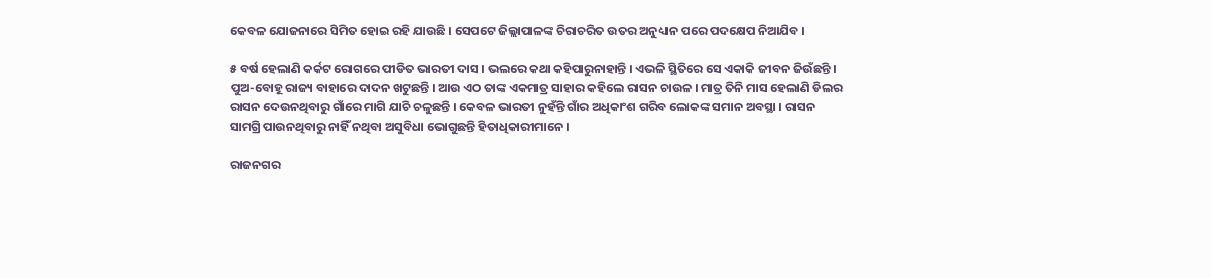କେବଳ ଯୋଜନାରେ ସିମିତ ହୋଇ ରହି ଯାଉଛି । ସେପଟେ ଜିଲ୍ଲାପାଳଙ୍କ ଚିରାଚରିତ ଉତର ଅନୁଧ୍ୟାନ ପରେ ପଦକ୍ଷେପ ନିଆଯିବ ।

୫ ବର୍ଷ ହେଲାଣି କର୍କଟ ରୋଗରେ ପୀଡିତ ଭାରତୀ ଦାସ । ଭଲରେ କଥା କହିପାରୁନାହାନ୍ତି । ଏଭଳି ସ୍ଥିତିରେ ସେ ଏକାକି ଜୀବନ ଜିଉଁଛନ୍ତି । ପୁଅ-ବୋହୂ ରାଜ୍ୟ ବାହାରେ ଦାଦନ ଖଟୁଛନ୍ତି । ଆଉ ଏଠ ତାଙ୍କ ଏକମାତ୍ର ସାହାର କହିଲେ ରାସନ ଚାଉଳ । ମାତ୍ର ତିନି ମାସ ହେଲାଣି ଡିଲର ରାସନ ଦେଉନଥିବାରୁ ଗାଁରେ ମାଗି ଯାଚି ଚଳୁଛନ୍ତି । କେବଳ ଭାରତୀ ନୁହଁନ୍ତି ଗାଁର ଅଧିକାଂଶ ଗରିବ ଲୋକଙ୍କ ସମାନ ଅବସ୍ଥା । ରାସନ ସାମଗ୍ରି ପାଉନଥିବାରୁ ନାହିଁ ନଥିବା ଅସୁବିଧା ଭୋଗୁଛନ୍ତି ହିତାଧିକାରୀମାନେ ।

ରାଜନଗର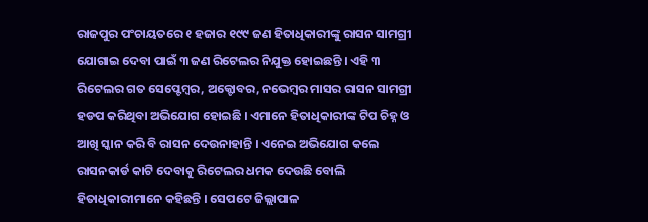ରାଜପୁର ପଂଚାୟତରେ ୧ ହଜାର ୧୯୯ ଜଣ ହିତାଧିକାରୀଙ୍କୁ ରାସନ ସାମଗ୍ରୀ ଯୋଗାଇ ଦେବା ପାଇଁ ୩ ଜଣ ରିଟେଲର ନିଯୁକ୍ତ ହୋଇଛନ୍ତି । ଏହି ୩ ରିଟେଲର ଗତ ସେପ୍ଟେମ୍ବର, ଅକ୍ଟୋବର, ନଭେମ୍ବର ମାସର ରାସନ ସାମଗ୍ରୀ ହଡପ କରିଥିବା ଅଭିଯୋଗ ହୋଇଛି । ଏମାନେ ହିତାଧିକାରୀଙ୍କ ଟିପ ଚିହ୍ନ ଓ ଆଖି ସ୍କାନ କରି ବି ରାସନ ଦେଉନାହାନ୍ତି । ଏନେଇ ଅଭିଯୋଗ କଲେ ରାସନକାର୍ଡ କାଟି ଦେବାକୁ ରିଟେଲର ଧମକ ଦେଉଛି ବୋଲି ହିତାଧିକାରୀମାନେ କହିଛନ୍ତି । ସେପଟେ ଜିଲ୍ଲାପାଳ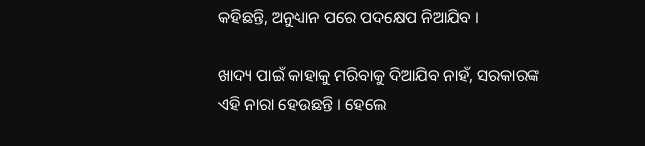କହିଛନ୍ତି, ଅନୁଧ୍ୟାନ ପରେ ପଦକ୍ଷେପ ନିଆଯିବ ।

ଖାଦ୍ୟ ପାଇଁ କାହାକୁ ମରିବାକୁ ଦିଆଯିବ ନାହଁ, ସରକାରଙ୍କ ଏହି ନାରା ହେଉଛନ୍ତି । ହେଲେ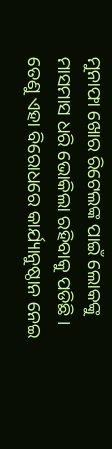ମୁନାଫା ଖୋର ରିଟେଲଙ୍କ ପାଇଁ ଲୋକଙ୍କୁ ମାସମାସ ଧରି ଭୋକିଲା ରହିବାକୁ ପଡିଛି । ତେଣୁ ଏହା ବିରୋଧରେ କାର୍ଯ୍ୟାନୁଷ୍ଠାନ ନେଇ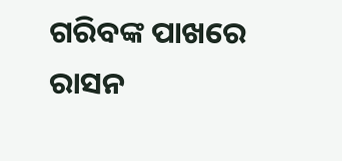ଗରିବଙ୍କ ପାଖରେ ରାସନ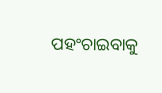ପହଂଚାଇବାକୁ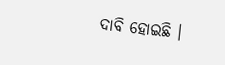ଦାବି ହୋଇଛି ।